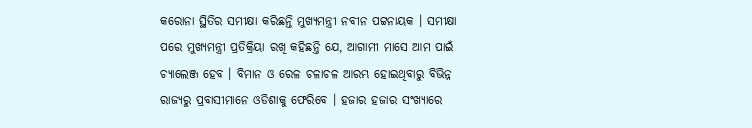କରୋନା ସ୍ଥିତିର ସମୀକ୍ଷା କରିଛନ୍ତି ମୁଖ୍ୟମନ୍ତ୍ରୀ ନବୀନ ପଟ୍ଟନାୟକ । ସମୀକ୍ଷା ପରେ ମୁଖ୍ୟମନ୍ତ୍ରୀ ପ୍ରତିକ୍ରିୟା ରଖି କହିଛନ୍ତି ଯେ, ଆଗାମୀ ମାସେ ଆମ ପାଇଁ ଚ୍ୟାଲେଞ୍ଜ ହେବ । ବିମାନ ଓ ରେଳ ଚଳାଚଳ ଆରମ୍ଭ ହୋଇଥିବାରୁ ବିଭିନ୍ନ ରାଜ୍ୟରୁ ପ୍ରବାସୀମାନେ ଓଡିଶାକୁ ଫେରିବେ । ହଜାର ହଜାର ସଂଖ୍ୟାରେ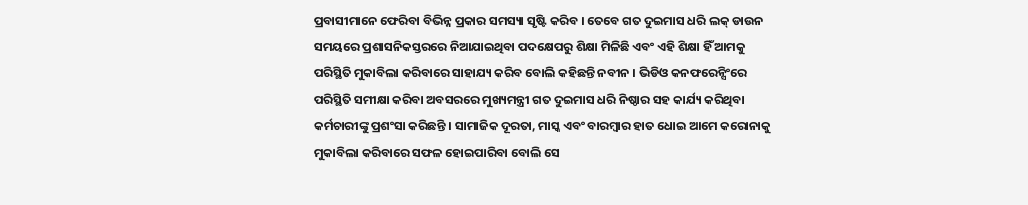ପ୍ରବାସୀମାନେ ଫେରିବା ବିଭିନ୍ନ ପ୍ରକାର ସମସ୍ୟା ସୃଷ୍ଟି କରିବ । ତେବେ ଗତ ଦୁଇମାସ ଧରି ଲକ୍ ଡାଉନ ସମୟରେ ପ୍ରଶାସନିକସ୍ତରରେ ନିଆଯାଇଥିବା ପଦକ୍ଷେପରୁ ଶିକ୍ଷା ମିଳିଛି ଏବଂ ଏହି ଶିକ୍ଷା ହିଁ ଆମକୁ ପରିସ୍ଥିତି ମୁକାବିଲା କରିବାରେ ସାହାଯ୍ୟ କରିବ ବୋଲି କହିଛନ୍ତି ନବୀନ । ଭିଡିଓ କନଫରେନ୍ସିଂରେ ପରିସ୍ଥିତି ସମୀକ୍ଷା କରିବା ଅବସରରେ ମୁଖ୍ୟମନ୍ତ୍ରୀ ଗତ ଦୁଇମାସ ଧରି ନିଷ୍ଠାର ସହ କାର୍ଯ୍ୟ କରିଥିବା କର୍ମଚାରୀଙ୍କୁ ପ୍ରଶଂସା କରିଛନ୍ତି । ସାମାଜିକ ଦୂରତା, ମାସ୍କ ଏବଂ ବାରମ୍ବାର ହାତ ଧୋଇ ଆମେ କରୋନାକୁ ମୁକାବିଲା କରିବାରେ ସଫଳ ହୋଇପାରିବା ବୋଲି ସେ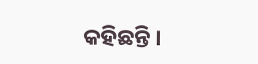କହିଛନ୍ତି ।